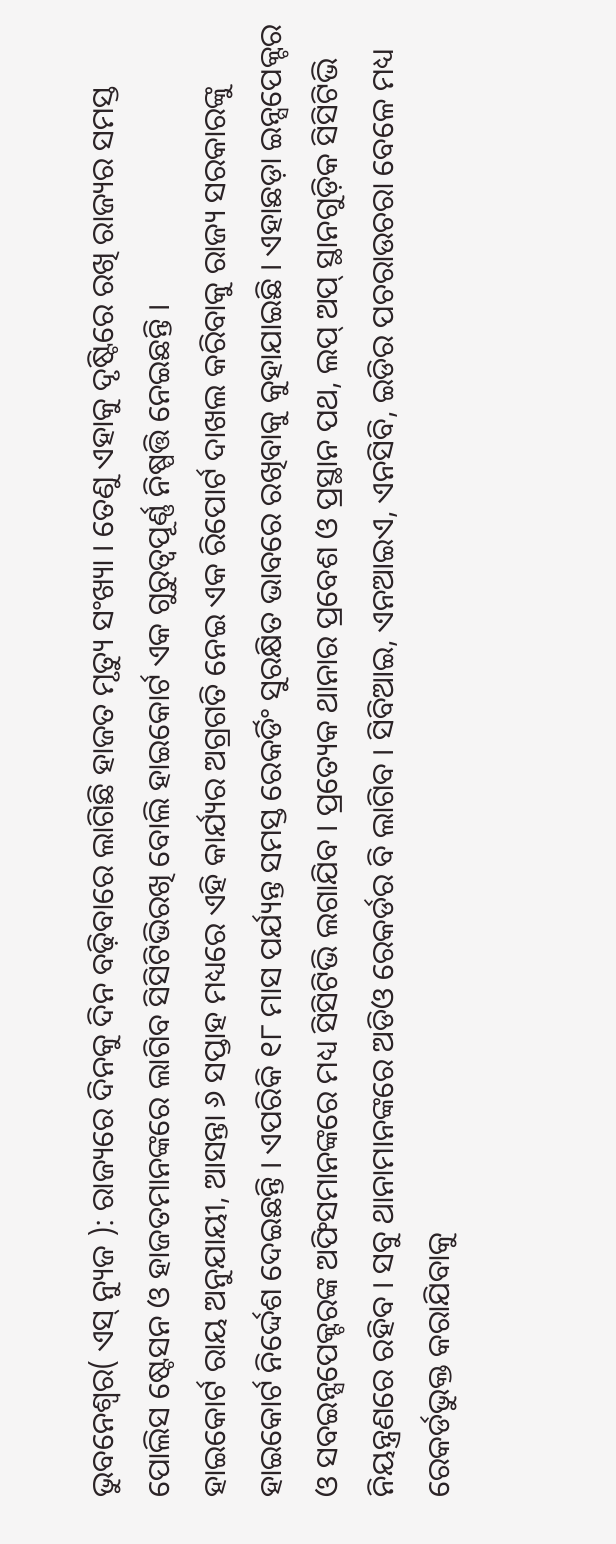ଭୁବନେଶ୍ବର( ଏସ୍ ନ୍ୟୁଜ ): ରାଜ୍ୟରେ ଦିନକୁ ଦିନ ବଢ଼ିବାରେ ଲାଗିଛି ହାଜତ ମୃତ୍ୟୁ ସଂଖ୍ୟା । ତେଣୁ ଏହାକୁ ଦୃଷ୍ଟିରେ ରଖି ରାଜ୍ୟର ସମସ୍ତ ପୋଲିସ ଷ୍ଟେସନ ଓ ହାଜତମାନଙ୍କରେ ଲାଗିବ ସିସିଟିଭିରଖି ବୋଲି ହାଇକୋର୍ଟ ଏକ ଗୁରୁତ୍ୱପୂର୍ଣ୍ଣ ନିଷ୍ପତ୍ତି ନେଇଛନ୍ତି ।
ହାଇକୋର୍ଟ ରାୟ ଅନୁଯାୟୀ, ଆସନ୍ତା ୬ ସପ୍ତାହ ମଧ୍ୟରେ ଏହି କାର୍ଯ୍ୟର ଅଗ୍ରଗତି ନେଇ ଏକ ରିପୋର୍ଟ ଦାଖଲ କରିବାକୁ ରାଜ୍ୟ ସରକାରଙ୍କୁ ହାଇକୋର୍ଟ ନିର୍ଦ୍ଦେଶ ଦେଇଛନ୍ତି । ଏପରିକି ୧୮ ମାସ ପର୍ଯ୍ୟନ୍ତ ସମସ୍ତ ରେକର୍ଡିଂ ସୁରକ୍ଷିତ ଭାବରେ ରଖିବାକୁ କୁହାଯାଇଛି । ଏହାଛଡ଼ା ଇନ୍ସପେକ୍ଟର ଓ ସବଇନ୍ସପେକ୍ଟରଙ୍କ ଅଫିସମାନଙ୍କରେ ମଧ୍ୟ ସିସିଟିଭି ଲଗାଯିବ । ପ୍ରତ୍ୟେକ ଥାନାର ପ୍ରବେଶ ଓ ପ୍ରସ୍ଥାନ ପଥ, ଲପ୍ ଅପ୍ ସ୍ଥାନଗୁଡ଼ିକ ସିସିଟିଭି ନିୟନ୍ତ୍ରଣରେ ରହିବ । ସବୁ ଥାନାମାନଙ୍କରେ ଅଡିଓ ରେକର୍ଡର ବି ଲାଗିବ । ସିବିଆଇ, ଏନଆଇଏ, ଏନସିବି, ଇଡିର ପଚରାଉଚରା ବେଳେ ମଧ୍ୟ ରେକର୍ଡଭୁକ୍ତ କରାଯିବାକୁ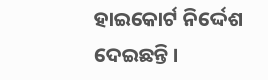ହାଇକୋର୍ଟ ନିର୍ଦ୍ଦେଶ ଦେଇଛନ୍ତି ।